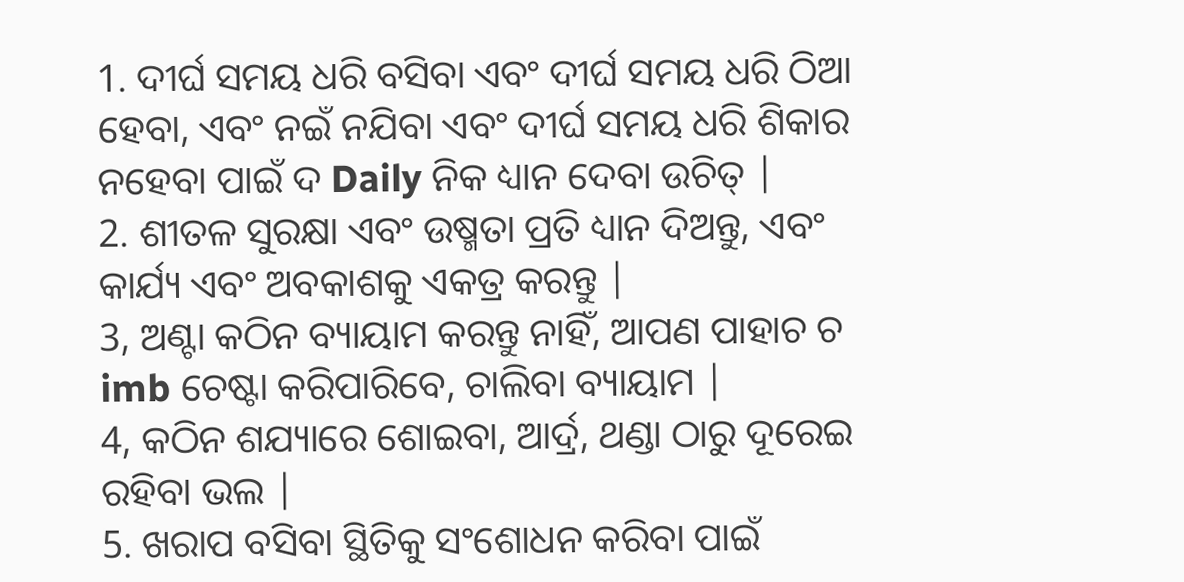1. ଦୀର୍ଘ ସମୟ ଧରି ବସିବା ଏବଂ ଦୀର୍ଘ ସମୟ ଧରି ଠିଆ ହେବା, ଏବଂ ନଇଁ ନଯିବା ଏବଂ ଦୀର୍ଘ ସମୟ ଧରି ଶିକାର ନହେବା ପାଇଁ ଦ Daily ନିକ ଧ୍ୟାନ ଦେବା ଉଚିତ୍ |
2. ଶୀତଳ ସୁରକ୍ଷା ଏବଂ ଉଷ୍ମତା ପ୍ରତି ଧ୍ୟାନ ଦିଅନ୍ତୁ, ଏବଂ କାର୍ଯ୍ୟ ଏବଂ ଅବକାଶକୁ ଏକତ୍ର କରନ୍ତୁ |
3, ଅଣ୍ଟା କଠିନ ବ୍ୟାୟାମ କରନ୍ତୁ ନାହିଁ, ଆପଣ ପାହାଚ ଚ imb ଚେଷ୍ଟା କରିପାରିବେ, ଚାଲିବା ବ୍ୟାୟାମ |
4, କଠିନ ଶଯ୍ୟାରେ ଶୋଇବା, ଆର୍ଦ୍ର, ଥଣ୍ଡା ଠାରୁ ଦୂରେଇ ରହିବା ଭଲ |
5. ଖରାପ ବସିବା ସ୍ଥିତିକୁ ସଂଶୋଧନ କରିବା ପାଇଁ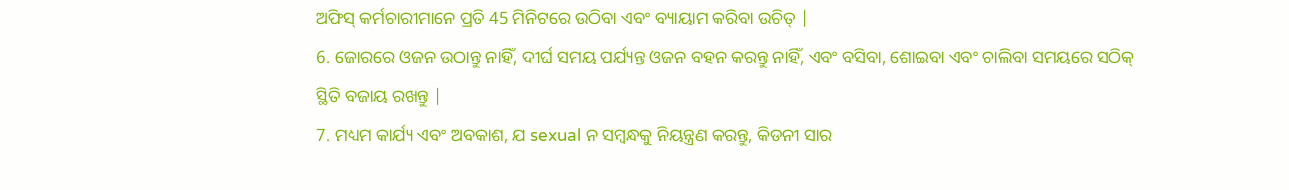ଅଫିସ୍ କର୍ମଚାରୀମାନେ ପ୍ରତି 45 ମିନିଟରେ ଉଠିବା ଏବଂ ବ୍ୟାୟାମ କରିବା ଉଚିତ୍ |
6. ଜୋରରେ ଓଜନ ଉଠାନ୍ତୁ ନାହିଁ, ଦୀର୍ଘ ସମୟ ପର୍ଯ୍ୟନ୍ତ ଓଜନ ବହନ କରନ୍ତୁ ନାହିଁ, ଏବଂ ବସିବା, ଶୋଇବା ଏବଂ ଚାଲିବା ସମୟରେ ସଠିକ୍ ସ୍ଥିତି ବଜାୟ ରଖନ୍ତୁ |
7. ମଧ୍ୟମ କାର୍ଯ୍ୟ ଏବଂ ଅବକାଶ, ଯ sexual ନ ସମ୍ବନ୍ଧକୁ ନିୟନ୍ତ୍ରଣ କରନ୍ତୁ, କିଡନୀ ସାର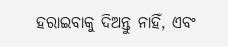ହରାଇବାକୁ ଦିଅନ୍ତୁ ନାହିଁ, ଏବଂ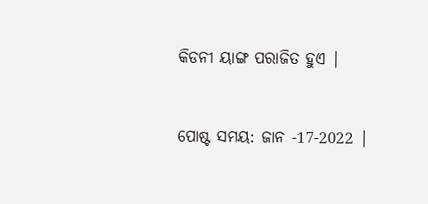କିଡନୀ ୟାଙ୍ଗ ପରାଜିତ ହୁଏ |


ପୋଷ୍ଟ ସମୟ: ଜାନ -17-2022 |